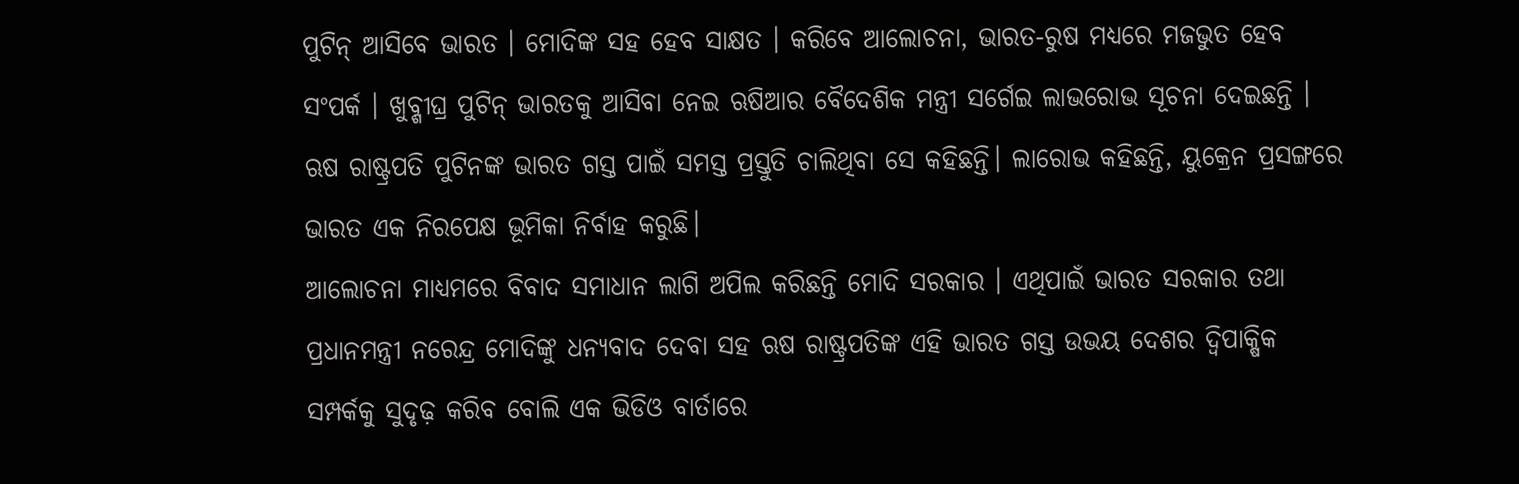ପୁଟିନ୍ ଆସିବେ ଭାରତ । ମୋଦିଙ୍କ ସହ ହେବ ସାକ୍ଷତ । କରିବେ ଆଲୋଚନା, ଭାରତ-ରୁଷ ମଧ୍ୟରେ ମଜଭୁତ ହେବ ସଂପର୍କ । ଖୁବ୍ଶୀଘ୍ର ପୁଟିନ୍ ଭାରତକୁ ଆସିବା ନେଇ ଋଷିଆର ବୈଦେଶିକ ମନ୍ତ୍ରୀ ସର୍ଗେଇ ଲାଭରୋଭ ସୂଚନା ଦେଇଛନ୍ତି । ଋଷ ରାଷ୍ଟ୍ରପତି ପୁଟିନଙ୍କ ଭାରତ ଗସ୍ତ ପାଇଁ ସମସ୍ତ ପ୍ରସ୍ତୁତି ଚାଲିଥିବା ସେ କହିଛନ୍ତି। ଲାରୋଭ କହିଛନ୍ତି, ୟୁକ୍ରେନ ପ୍ରସଙ୍ଗରେ ଭାରତ ଏକ ନିରପେକ୍ଷ ଭୂମିକା ନିର୍ବାହ କରୁଛି।
ଆଲୋଚନା ମାଧ୍ୟମରେ ବିବାଦ ସମାଧାନ ଲାଗି ଅପିଲ କରିଛନ୍ତି ମୋଦି ସରକାର । ଏଥିପାଇଁ ଭାରତ ସରକାର ତଥା ପ୍ରଧାନମନ୍ତ୍ରୀ ନରେନ୍ଦ୍ର ମୋଦିଙ୍କୁ ଧନ୍ୟବାଦ ଦେବା ସହ ଋଷ ରାଷ୍ଟ୍ରପତିଙ୍କ ଏହି ଭାରତ ଗସ୍ତ ଉଭୟ ଦେଶର ଦ୍ବିପାକ୍ଷିକ ସମ୍ପର୍କକୁ ସୁଦୃଢ଼ କରିବ ବୋଲି ଏକ ଭିଡିଓ ବାର୍ତାରେ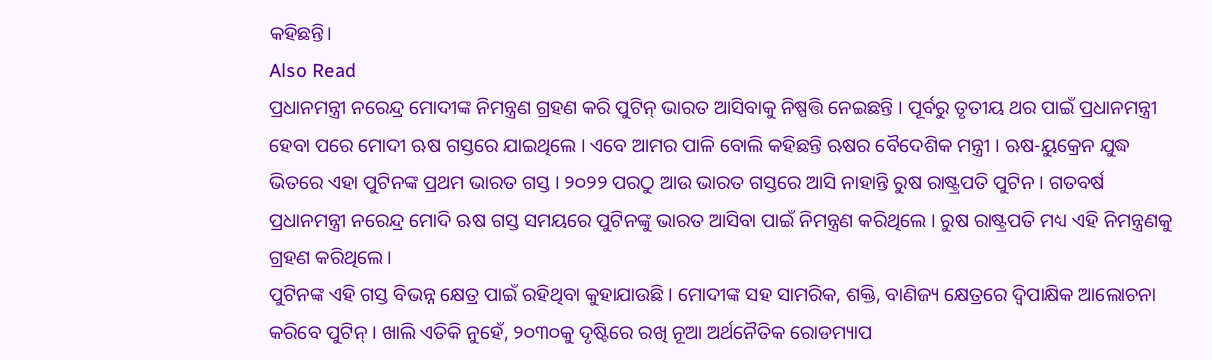କହିଛନ୍ତି।
Also Read
ପ୍ରଧାନମନ୍ତ୍ରୀ ନରେନ୍ଦ୍ର ମୋଦୀଙ୍କ ନିମନ୍ତ୍ରଣ ଗ୍ରହଣ କରି ପୁଟିନ୍ ଭାରତ ଆସିବାକୁ ନିଷ୍ପତ୍ତି ନେଇଛନ୍ତି । ପୂର୍ବରୁ ତୃତୀୟ ଥର ପାଇଁ ପ୍ରଧାନମନ୍ତ୍ରୀ ହେବା ପରେ ମୋଦୀ ଋଷ ଗସ୍ତରେ ଯାଇଥିଲେ । ଏବେ ଆମର ପାଳି ବୋଲି କହିଛନ୍ତି ଋଷର ବୈଦେଶିକ ମନ୍ତ୍ରୀ । ଋଷ-ୟୁକ୍ରେନ ଯୁଦ୍ଧ ଭିତରେ ଏହା ପୁଟିନଙ୍କ ପ୍ରଥମ ଭାରତ ଗସ୍ତ । ୨୦୨୨ ପରଠୁ ଆଉ ଭାରତ ଗସ୍ତରେ ଆସି ନାହାନ୍ତି ରୁଷ ରାଷ୍ଟ୍ରପତି ପୁଟିନ । ଗତବର୍ଷ ପ୍ରଧାନମନ୍ତ୍ରୀ ନରେନ୍ଦ୍ର ମୋଦି ଋଷ ଗସ୍ତ ସମୟରେ ପୁଟିନଙ୍କୁ ଭାରତ ଆସିବା ପାଇଁ ନିମନ୍ତ୍ରଣ କରିଥିଲେ । ରୁଷ ରାଷ୍ଟ୍ରପତି ମଧ୍ୟ ଏହି ନିମନ୍ତ୍ରଣକୁ ଗ୍ରହଣ କରିଥିଲେ।
ପୁଟିନଙ୍କ ଏହି ଗସ୍ତ ବିଭନ୍ନ କ୍ଷେତ୍ର ପାଇଁ ରହିଥିବା କୁହାଯାଉଛି । ମୋଦୀଙ୍କ ସହ ସାମରିକ, ଶକ୍ତି, ବାଣିଜ୍ୟ କ୍ଷେତ୍ରରେ ଦ୍ବିପାକ୍ଷିକ ଆଲୋଚନା କରିବେ ପୁଟିନ୍ । ଖାଲି ଏତିକି ନୁହେଁ, ୨୦୩୦କୁ ଦୃଷ୍ଟିରେ ରଖି ନୂଆ ଅର୍ଥନୈତିକ ରୋଡମ୍ୟାପ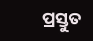ପ୍ରସ୍ତୁତ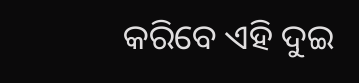କରିବେ ଏହି ଦୁଇ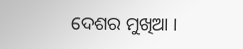ଦେଶର ମୁଖିଆ ।